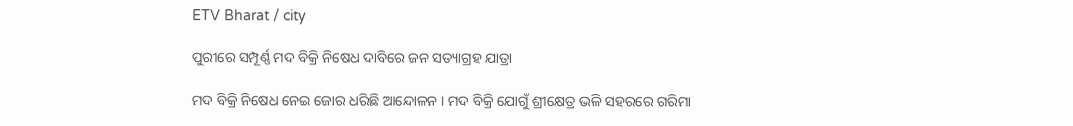ETV Bharat / city

ପୁରୀରେ ସମ୍ପୂର୍ଣ୍ଣ ମଦ ବିକ୍ରି ନିଷେଧ ଦାବିରେ ଜନ ସତ୍ୟାଗ୍ରହ ଯାତ୍ରା

ମଦ ବିକ୍ରି ନିଷେଧ ନେଇ ଜୋର ଧରିଛି ଆନ୍ଦୋଳନ । ମଦ ବିକ୍ରି ଯୋଗୁଁ ଶ୍ରୀକ୍ଷେତ୍ର ଭଳି ସହରରେ ଗରିମା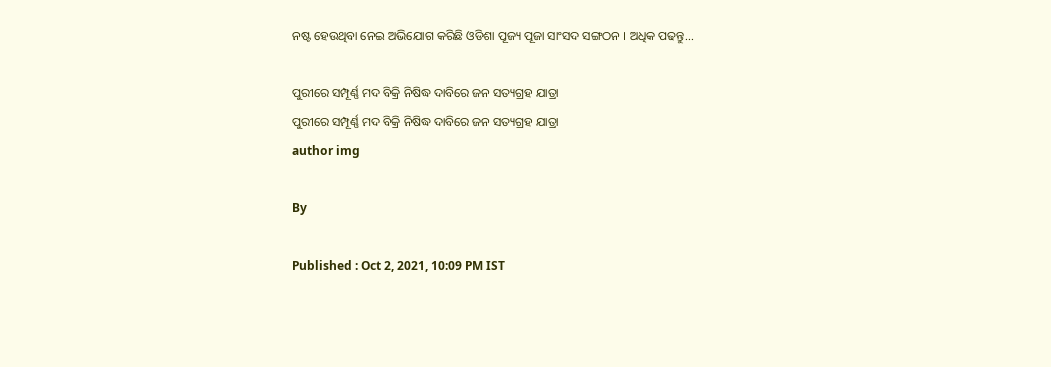ନଷ୍ଟ ହେଉଥିବା ନେଇ ଅଭିଯୋଗ କରିଛି ଓଡିଶା ପୂଜ୍ୟ ପୂଜା ସାଂସଦ ସଙ୍ଗଠନ । ଅଧିକ ପଢନ୍ତୁ...

ପୁରୀରେ ସମ୍ପୂର୍ଣ୍ଣ ମଦ ବିକ୍ରି ନିଷିଦ୍ଧ ଦାବିରେ ଜନ ସତ୍ୟଗ୍ରହ ଯାତ୍ରା
ପୁରୀରେ ସମ୍ପୂର୍ଣ୍ଣ ମଦ ବିକ୍ରି ନିଷିଦ୍ଧ ଦାବିରେ ଜନ ସତ୍ୟଗ୍ରହ ଯାତ୍ରା
author img

By

Published : Oct 2, 2021, 10:09 PM IST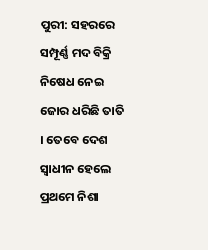ପୁରୀ: ସହରରେ ସମ୍ପୂର୍ଣ୍ଣ ମଦ ବିକ୍ରି ନିଷେଧ ନେଇ ଜୋର ଧରିଛି ତାତି । ତେବେ ଦେଶ ସ୍ଵାଧୀନ ହେଲେ ପ୍ରଥମେ ନିଶା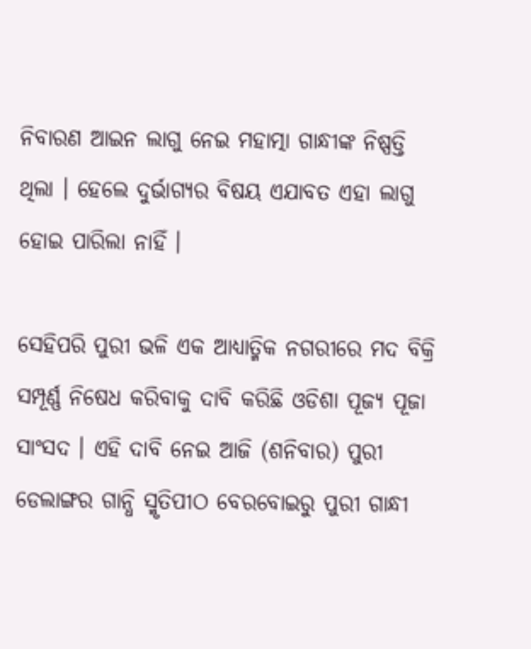ନିବାରଣ ଆଇନ ଲାଗୁ ନେଇ ମହାତ୍ମା ଗାନ୍ଧୀଙ୍କ ନିଷ୍ପତ୍ତି ଥିଲା । ହେଲେ ଦୁର୍ଭାଗ୍ୟର ବିଷୟ ଏଯାବତ ଏହା ଲାଗୁ ହୋଇ ପାରିଲା ନାହିଁ ।

ସେହିପରି ପୁରୀ ଭଳି ଏକ ଆଧ୍ୟାତ୍ମିକ ନଗରୀରେ ମଦ ବିକ୍ରି ସମ୍ପୂର୍ଣ୍ଣ ନିଷେଧ କରିବାକୁ ଦାବି କରିଛି ଓଡିଶା ପୂଜ୍ୟ ପୂଜା ସାଂସଦ । ଏହି ଦାବି ନେଇ ଆଜି (ଶନିବାର) ପୁରୀ ଡେଲାଙ୍ଗର ଗାନ୍ଧି ସ୍ମୃତିପୀଠ ବେରବୋଇରୁ ପୁରୀ ଗାନ୍ଧୀ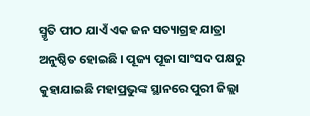ସ୍ମୃତି ପୀଠ ଯାଏଁ ଏକ ଜନ ସତ୍ୟାଗ୍ରହ ଯାତ୍ରା ଅନୁଷ୍ଠିତ ହୋଇଛି । ପୂଜ୍ୟ ପୂଜା ସାଂସଦ ପକ୍ଷରୁ କୁହାଯାଇଛି ମହାପ୍ରଭୁଙ୍କ ସ୍ଥାନରେ ପୁରୀ ଜିଲ୍ଲା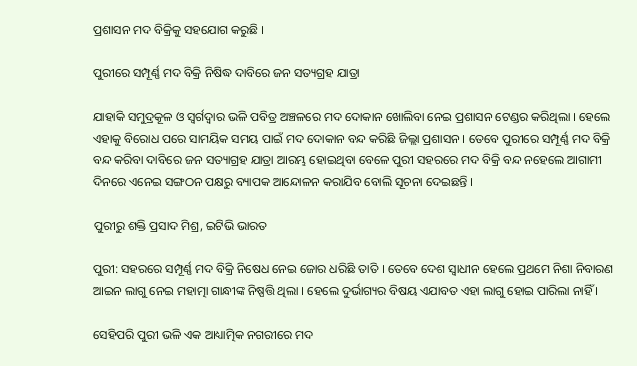ପ୍ରଶାସନ ମଦ ବିକ୍ରିକୁ ସହଯୋଗ କରୁଛି ।

ପୁରୀରେ ସମ୍ପୂର୍ଣ୍ଣ ମଦ ବିକ୍ରି ନିଷିଦ୍ଧ ଦାବିରେ ଜନ ସତ୍ୟଗ୍ରହ ଯାତ୍ରା

ଯାହାକି ସମୁଦ୍ରକୂଳ ଓ ସ୍ବର୍ଗଦ୍ବାର ଭଳି ପବିତ୍ର ଅଞ୍ଚଳରେ ମଦ ଦୋକାନ ଖୋଲିବା ନେଇ ପ୍ରଶାସନ ଟେଣ୍ଡର କରିଥିଲା । ହେଲେ ଏହାକୁ ବିରୋଧ ପରେ ସାମୟିକ ସମୟ ପାଇଁ ମଦ ଦୋକାନ ବନ୍ଦ କରିଛି ଜିଲ୍ଲା ପ୍ରଶାସନ । ତେବେ ପୁରୀରେ ସମ୍ପୂର୍ଣ୍ଣ ମଦ ବିକ୍ରି ବନ୍ଦ କରିବା ଦାବିରେ ଜନ ସତ୍ୟାଗ୍ରହ ଯାତ୍ରା ଆରମ୍ଭ ହୋଇଥିବା ବେଳେ ପୁରୀ ସହରରେ ମଦ ବିକ୍ରି ବନ୍ଦ ନହେଲେ ଆଗାମୀ ଦିନରେ ଏନେଇ ସଙ୍ଗଠନ ପକ୍ଷରୁ ବ୍ୟାପକ ଆନ୍ଦୋଳନ କରାଯିବ ବୋଲି ସୂଚନା ଦେଇଛନ୍ତି ।

ପୁରୀରୁ ଶକ୍ତି ପ୍ରସାଦ ମିଶ୍ର, ଇଟିଭି ଭାରତ

ପୁରୀ: ସହରରେ ସମ୍ପୂର୍ଣ୍ଣ ମଦ ବିକ୍ରି ନିଷେଧ ନେଇ ଜୋର ଧରିଛି ତାତି । ତେବେ ଦେଶ ସ୍ଵାଧୀନ ହେଲେ ପ୍ରଥମେ ନିଶା ନିବାରଣ ଆଇନ ଲାଗୁ ନେଇ ମହାତ୍ମା ଗାନ୍ଧୀଙ୍କ ନିଷ୍ପତ୍ତି ଥିଲା । ହେଲେ ଦୁର୍ଭାଗ୍ୟର ବିଷୟ ଏଯାବତ ଏହା ଲାଗୁ ହୋଇ ପାରିଲା ନାହିଁ ।

ସେହିପରି ପୁରୀ ଭଳି ଏକ ଆଧ୍ୟାତ୍ମିକ ନଗରୀରେ ମଦ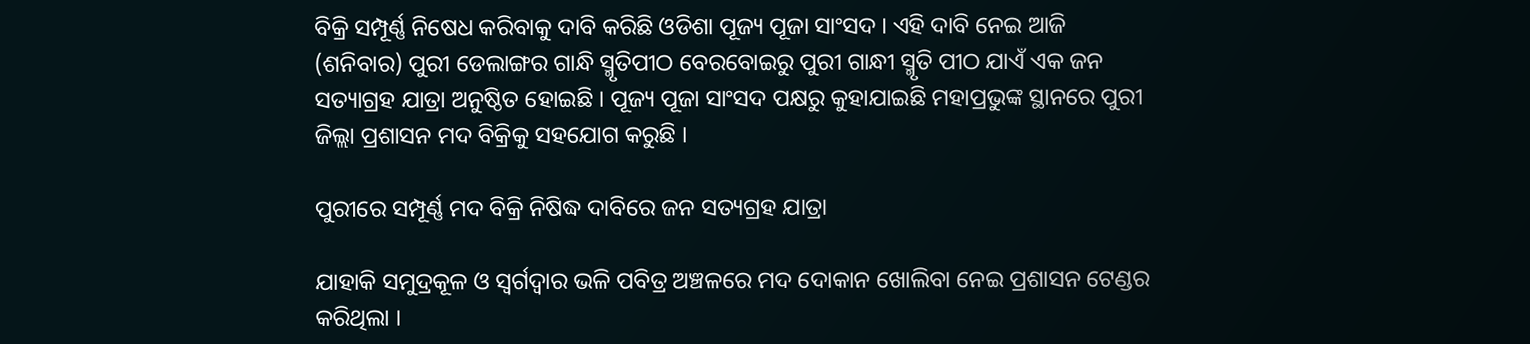ବିକ୍ରି ସମ୍ପୂର୍ଣ୍ଣ ନିଷେଧ କରିବାକୁ ଦାବି କରିଛି ଓଡିଶା ପୂଜ୍ୟ ପୂଜା ସାଂସଦ । ଏହି ଦାବି ନେଇ ଆଜି (ଶନିବାର) ପୁରୀ ଡେଲାଙ୍ଗର ଗାନ୍ଧି ସ୍ମୃତିପୀଠ ବେରବୋଇରୁ ପୁରୀ ଗାନ୍ଧୀ ସ୍ମୃତି ପୀଠ ଯାଏଁ ଏକ ଜନ ସତ୍ୟାଗ୍ରହ ଯାତ୍ରା ଅନୁଷ୍ଠିତ ହୋଇଛି । ପୂଜ୍ୟ ପୂଜା ସାଂସଦ ପକ୍ଷରୁ କୁହାଯାଇଛି ମହାପ୍ରଭୁଙ୍କ ସ୍ଥାନରେ ପୁରୀ ଜିଲ୍ଲା ପ୍ରଶାସନ ମଦ ବିକ୍ରିକୁ ସହଯୋଗ କରୁଛି ।

ପୁରୀରେ ସମ୍ପୂର୍ଣ୍ଣ ମଦ ବିକ୍ରି ନିଷିଦ୍ଧ ଦାବିରେ ଜନ ସତ୍ୟଗ୍ରହ ଯାତ୍ରା

ଯାହାକି ସମୁଦ୍ରକୂଳ ଓ ସ୍ବର୍ଗଦ୍ବାର ଭଳି ପବିତ୍ର ଅଞ୍ଚଳରେ ମଦ ଦୋକାନ ଖୋଲିବା ନେଇ ପ୍ରଶାସନ ଟେଣ୍ଡର କରିଥିଲା ।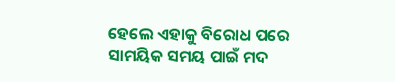ହେଲେ ଏହାକୁ ବିରୋଧ ପରେ ସାମୟିକ ସମୟ ପାଇଁ ମଦ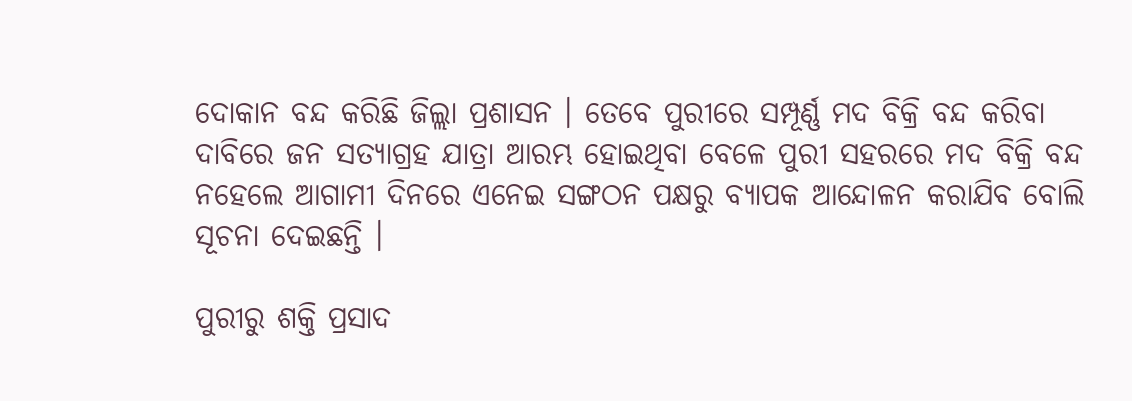ଦୋକାନ ବନ୍ଦ କରିଛି ଜିଲ୍ଲା ପ୍ରଶାସନ । ତେବେ ପୁରୀରେ ସମ୍ପୂର୍ଣ୍ଣ ମଦ ବିକ୍ରି ବନ୍ଦ କରିବା ଦାବିରେ ଜନ ସତ୍ୟାଗ୍ରହ ଯାତ୍ରା ଆରମ୍ଭ ହୋଇଥିବା ବେଳେ ପୁରୀ ସହରରେ ମଦ ବିକ୍ରି ବନ୍ଦ ନହେଲେ ଆଗାମୀ ଦିନରେ ଏନେଇ ସଙ୍ଗଠନ ପକ୍ଷରୁ ବ୍ୟାପକ ଆନ୍ଦୋଳନ କରାଯିବ ବୋଲି ସୂଚନା ଦେଇଛନ୍ତି ।

ପୁରୀରୁ ଶକ୍ତି ପ୍ରସାଦ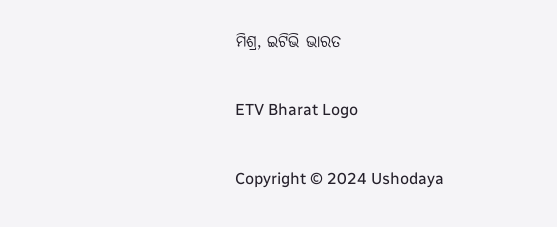ମିଶ୍ର, ଇଟିଭି ଭାରତ

ETV Bharat Logo

Copyright © 2024 Ushodaya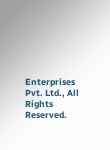Enterprises Pvt. Ltd., All Rights Reserved.